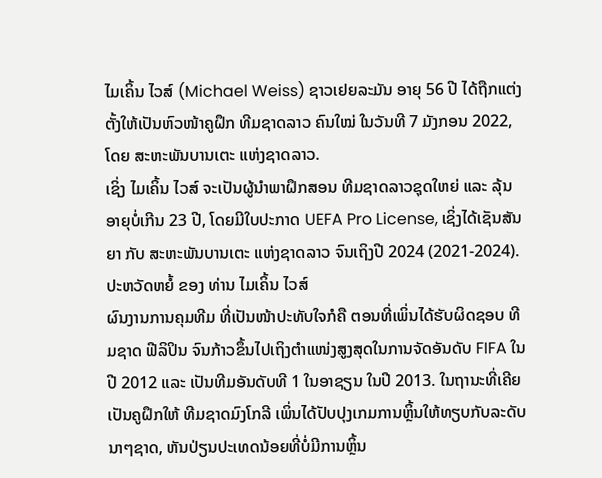ໄມເຄິ້ນ ໄວສ໌ (Michael Weiss) ຊາວເຢຍລະມັນ ອາຍຸ 56 ປີ ໄດ້ຖືກແຕ່ງຕັ້ງໃຫ້ເປັນຫົວໜ້າຄູຝຶກ ທີມຊາດລາວ ຄົນໃໝ່ ໃນວັນທີ 7 ມັງກອນ 2022, ໂດຍ ສະຫະພັນບານເຕະ ແຫ່ງຊາດລາວ.
ເຊິ່ງ ໄມເຄິ້ນ ໄວສ໌ ຈະເປັນຜູ້ນໍາພາຝຶກສອນ ທີມຊາດລາວຊຸດໃຫຍ່ ແລະ ລຸ້ນອາຍຸບໍ່ເກີນ 23 ປີ, ໂດຍມີໃບປະກາດ UEFA Pro License, ເຊິ່ງໄດ້ເຊັນສັນຍາ ກັບ ສະຫະພັນບານເຕະ ແຫ່ງຊາດລາວ ຈົນເຖິງປີ 2024 (2021-2024).
ປະຫວັດຫຍໍ້ ຂອງ ທ່ານ ໄມເຄິ້ນ ໄວສ໌
ຜົນງານການຄຸມທີມ ທີ່ເປັນໜ້າປະທັບໃຈກໍຄື ຕອນທີ່ເພິ່ນໄດ້ຮັບຜິດຊອບ ທີມຊາດ ຟີລິປິນ ຈົນກ້າວຂຶ້ນໄປເຖິງຕໍາແໜ່ງສູງສຸດໃນການຈັດອັນດັບ FIFA ໃນປີ 2012 ແລະ ເປັນທີມອັນດັບທີ 1 ໃນອາຊຽນ ໃນປີ 2013. ໃນຖານະທີ່ເຄີຍເປັນຄູຝຶກໃຫ້ ທີມຊາດມົງໂກລີ ເພິ່ນໄດ້ປັບປຸງເກມການຫຼິ້ນໃຫ້ທຽບກັບລະດັບນາໆຊາດ, ຫັນປ່ຽນປະເທດນ້ອຍທີ່ບໍ່ມີການຫຼິ້ນ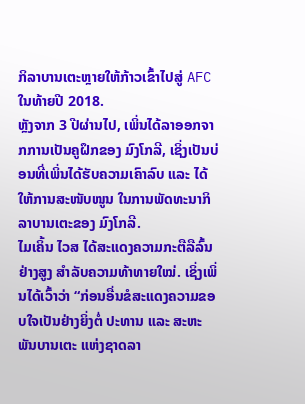ກິລາບານເຕະຫຼາຍໃຫ້ກ້າວເຂົ້າໄປສູ່ AFC ໃນທ້າຍປີ 2018.
ຫຼັງຈາກ 3 ປີຜ່ານໄປ, ເພິ່ນໄດ້ລາອອກຈາກການເປັນຄູຝຶກຂອງ ມົງໂກລີ, ເຊິ່ງເປັນບ່ອນທີ່ເພິ່ນໄດ້ຮັບຄວາມເຄົາລົບ ແລະ ໄດ້ໃຫ້ການສະໜັບໜູນ ໃນການພັດທະນາກິລາບານເຕະຂອງ ມົງໂກລີ.
ໄມເຄິ້ນ ໄວສ ໄດ້ສະແດງຄວາມກະຕືລືລົ້ນຢ່າງສູງ ສໍາລັບຄວາມທ້າທາຍໃໝ່. ເຊິ່ງເພິ່ນໄດ້ເວົ້າວ່າ “ກ່ອນອື່ນຂໍສະແດງຄວາມຂອບໃຈເປັນຢ່າງຍິ່ງຕໍ່ ປະທານ ແລະ ສະຫະພັນບານເຕະ ແຫ່ງຊາດລາ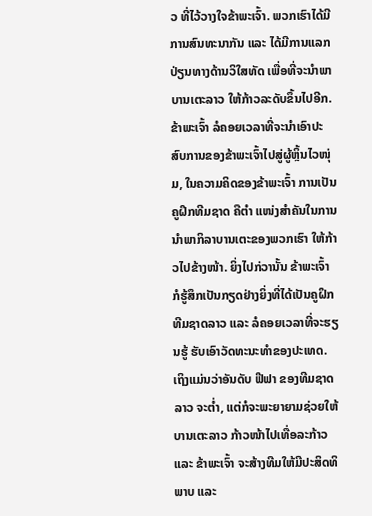ວ ທີ່ໄວ້ວາງໃຈຂ້າພະເຈົ້າ. ພວກເຮົາໄດ້ມີການສົນທະນາກັນ ແລະ ໄດ້ມີການແລກປ່ຽນທາງດ້ານວິໃສທັດ ເພື່ອທີ່ຈະນໍາພາ ບານເຕະລາວ ໃຫ້ກ້າວລະດັບຂຶ້ນໄປອີກ. ຂ້າພະເຈົ້າ ລໍຄອຍເວລາທີ່ຈະນໍາເອົາປະສົບການຂອງຂ້າພະເຈົ້າໄປສູ່ຜູ້ຫຼິ້ນໄວໜຸ່ມ, ໃນຄວາມຄິດຂອງຂ້າພະເຈົ້າ ການເປັນຄູຝຶກທີມຊາດ ຄືຕໍາ ແໜ່ງສໍາຄັນໃນການນໍາພາກິລາບານເຕະຂອງພວກເຮົາ ໃຫ້ກ້າວໄປຂ້າງໜ້າ. ຍິ່ງໄປກ່ວານັ້ນ ຂ້າພະເຈົ້າ ກໍຮູ້ສຶກເປັນກຽດຢ່າງຍິ່ງທີ່ໄດ້ເປັນຄູຝຶກ ທີມຊາດລາວ ແລະ ລໍຄອຍເວລາທີ່ຈະຮຽນຮູ້ ຮັບເອົາວັດທະນະທໍາຂອງປະເທດ. ເຖິງແມ່ນວ່າອັນດັບ ຟີຟາ ຂອງທີມຊາດລາວ ຈະຕໍ່າ, ແຕ່ກໍຈະພະຍາຍາມຊ່ວຍໃຫ້ບານເຕະລາວ ກ້າວໜ້າໄປເທື່ອລະກ້າວ ແລະ ຂ້າພະເຈົ້າ ຈະສ້າງທີມໃຫ້ມີປະສິດທິພາບ ແລະ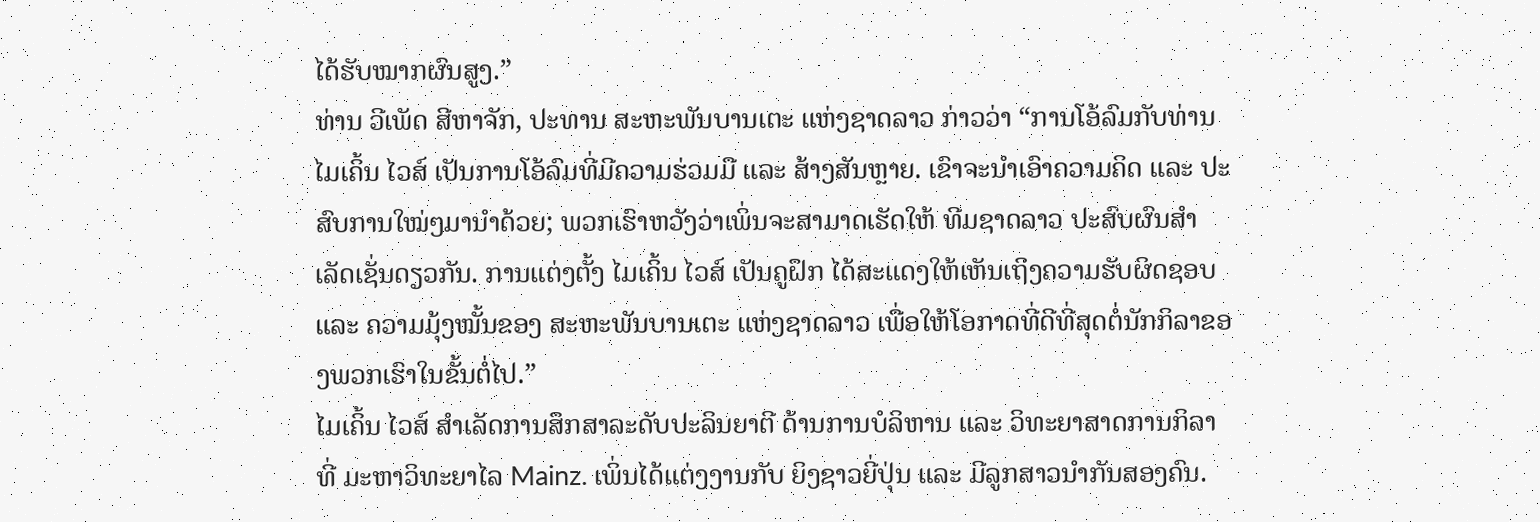ໄດ້ຮັບໝາກຜົນສູງ.”
ທ່ານ ວີເພັດ ສີຫາຈັກ, ປະທານ ສະຫະພັນບານເຕະ ແຫ່ງຊາດລາວ ກ່າວວ່າ “ການໂອ້ລົມກັບທ່ານ ໄມເຄິ້ນ ໄວສ໌ ເປັນການໂອ້ລົມທີ່ມີຄວາມຮ່ວມມື ແລະ ສ້າງສັນຫຼາຍ. ເຂົາຈະນໍາເອົາຄວາມຄິດ ແລະ ປະສົບການໃໝ່ໆມານໍາດ້ວຍ; ພວກເຮົາຫວັງວ່າເພິ່ນຈະສາມາດເຮັດໃຫ້ ທີມຊາດລາວ ປະສົບຜົນສໍາເລັດເຊັ່ນດຽວກັນ. ການແຕ່ງຕັ້ງ ໄມເຄິ້ນ ໄວສ໌ ເປັນຄູຝຶກ ໄດ້ສະແດງໃຫ້ເຫັນເຖິງຄວາມຮັບຜິດຊອບ ແລະ ຄວາມມຸ້ງໝັ້ນຂອງ ສະຫະພັນບານເຕະ ແຫ່ງຊາດລາວ ເພື່ອໃຫ້ໂອກາດທີ່ດີທີ່ສຸດຕໍ່ນັກກິລາຂອງພວກເຮົາໃນຂັ້ນຕໍ່ໄປ.”
ໄມເຄິ້ນ ໄວສ໌ ສໍາເລັດການສຶກສາລະດັບປະລິນຍາຕີ ດ້ານການບໍລິຫານ ແລະ ວິທະຍາສາດການກິລາ ທີ່ ມະຫາວິທະຍາໄລ Mainz. ເພິ່ນໄດ້ແຕ່ງງານກັບ ຍິງຊາວຍີ່ປຸ່ນ ແລະ ມີລູກສາວນໍາກັນສອງຄົນ.